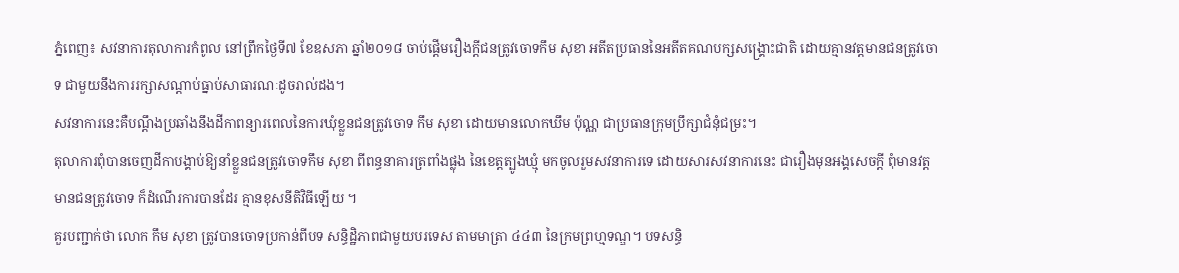ភ្នំពេញ៖ សវនាការតុលាការកំពូល នៅព្រឹកថ្ងៃទី៧ ខែឧសភា ឆ្នាំ២០១៨ ចាប់ផ្ដើមរឿងក្តីជនត្រូវចោទកឹម សុខា អតីតប្រធាននៃអតីតគណបក្សសង្គ្រោះជាតិ ដោយគ្មានវត្តមានជនត្រូវចោទ ជាមួយនឹងការរក្សាសណ្ដាប់ធ្នាប់សាធារណៈដូចរាល់ដង។
សវនាការនេះគឺបណ្តឹងប្រឆាំងនឹងដីកាពន្យារពេលនៃការឃុំខ្លួនជនត្រូវចោទ កឹម សុខា ដោយមានលោកឃឹម ប៉ុណ្ណ ជាប្រធានក្រុមប្រឹក្សាជំនុំជម្រះ។
តុលាការពុំបានចេញដីកាបង្គាប់ឱ្យនាំខ្លួនជនត្រូវចោទកឹម សុខា ពីពន្ធនាគារត្រពាំងផ្លុង នៃខេត្តត្បូងឃ្មុំ មកចូលរួមសវនាការទេ ដោយសារសវនាការនេះ ជារឿងមុនអង្គសេចក្តី ពុំមានវត្តមានជនត្រូវចោទ ក៏ដំណើរការបានដែរ គ្មានខុសនីតិវិធីឡើយ ។
គួរបញ្ជាក់ថា លោក កឹម សុខា ត្រូវបានចោទប្រកាន់ពីបទ សន្ធិដ្ឋិភាពជាមួយបរទេស តាមមាត្រា ៤៤៣ នៃក្រមព្រហ្មទណ្ឌ។ បទសន្ធិ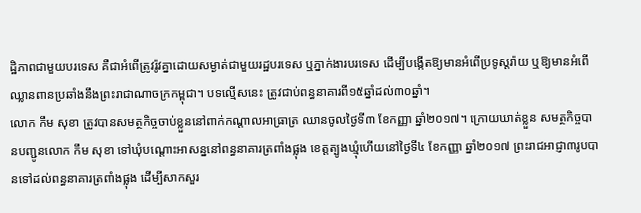ដ្ឋិភាពជាមួយបរទេស គឺជាអំពើត្រូវរ៉ូវគ្នាដោយសម្ងាត់ជាមួយរដ្ឋបរទេស ឬភ្នាក់ងារបរទេស ដើម្បីបង្កើតឱ្យមានអំពើប្រទូស្តរ៉ាយ ឬឱ្យមានអំពើឈ្លានពានប្រឆាំងនឹងព្រះរាជាណាចក្រកម្ពុជា។ បទល្មើសនេះ ត្រូវជាប់ពន្ធនាគារពី១៥ឆ្នាំដល់៣០ឆ្នាំ។
លោក កឹម សុខា ត្រូវបានសមត្ថកិច្ចចាប់ខ្លួននៅពាក់កណ្តាលអាធ្រាត្រ ឈានចូលថ្ងៃទី៣ ខែកញ្ញា ឆ្នាំ២០១៧។ ក្រោយឃាត់ខ្លួន សមត្ថកិច្ចបានបញ្ជូនលោក កឹម សុខា ទៅឃុំបណ្តោះអាសន្ននៅពន្ធនាគារត្រពាំងផ្លុង ខេត្តត្បូងឃ្មុំហើយនៅថ្ងៃទី៤ ខែកញ្ញា ឆ្នាំ២០១៧ ព្រះរាជអាជ្ញា៣រូបបានទៅដល់ពន្ធនាគារត្រពាំងផ្លុង ដើម្បីសាកសួរ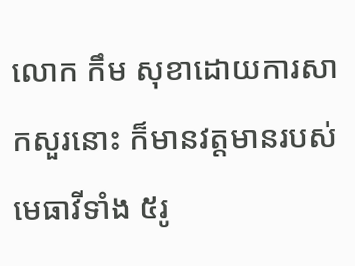លោក កឹម សុខាដោយការសាកសួរនោះ ក៏មានវត្តមានរបស់មេធាវីទាំង ៥រូ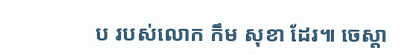ប របស់លោក កឹម សុខា ដែរ៕ ចេស្តា